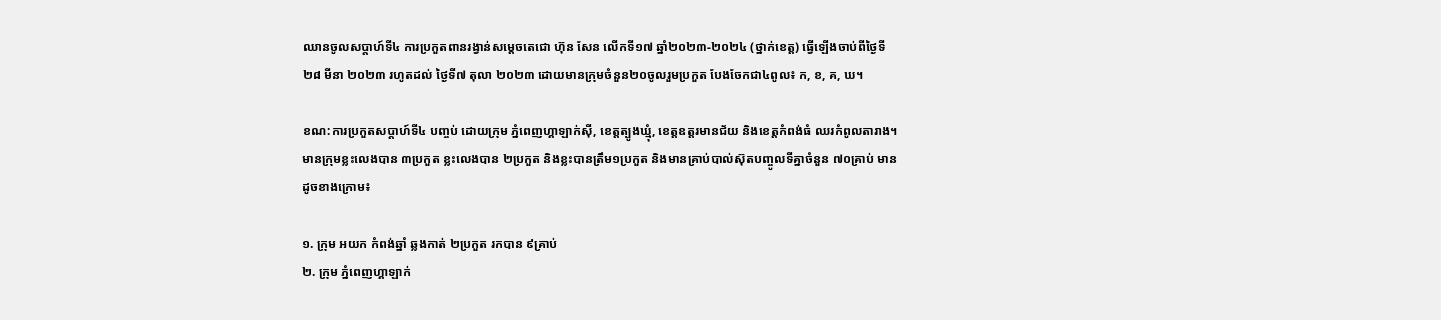ឈានចូលសប្ដាហ៍ទី៤ ការប្រកួតពានរង្វាន់សម្តេចតេជោ ហ៊ុន សែន លើកទី១៧ ឆ្នាំ២០២៣-២០២៤ (ថ្នាក់ខេត្ត) ធ្វើឡើងចាប់ពីថ្ងៃទី២៨ មីនា ២០២៣ រហូតដល់ ថ្ងៃទី៧ តុលា ២០២៣ ដោយមានក្រុមចំនួន២០ចូលរួមប្រកួត បែងចែកជា៤ពូល៖ ក, ខ, គ, ឃ។

ខណ:ការប្រកួតសប្ដាហ៍ទី៤ បញ្ចប់ ដោយក្រុម ភ្នំពេញហ្គាឡាក់ស៊ី, ខេត្តត្បូងឃ្មុំ, ខេត្តឧត្តរមានជ័យ និងខេត្តកំពង់ធំ ឈរកំពូលតារាង។ មានក្រុមខ្លះលេងបាន ៣ប្រកួត ខ្លះលេងបាន ២ប្រកួត និងខ្លះបានត្រឹម១ប្រកួត និងមានគ្រាប់បាល់ស៊ុតបញ្ចូលទីគ្នាចំនួន ៧០គ្រាប់ មានដូចខាងក្រោម៖

១. ក្រុម អយក កំពង់ឆ្នាំ ឆ្លងកាត់ ២ប្រកួត រកបាន ៩គ្រាប់
២. ក្រុម ភ្នំពេញហ្គាឡាក់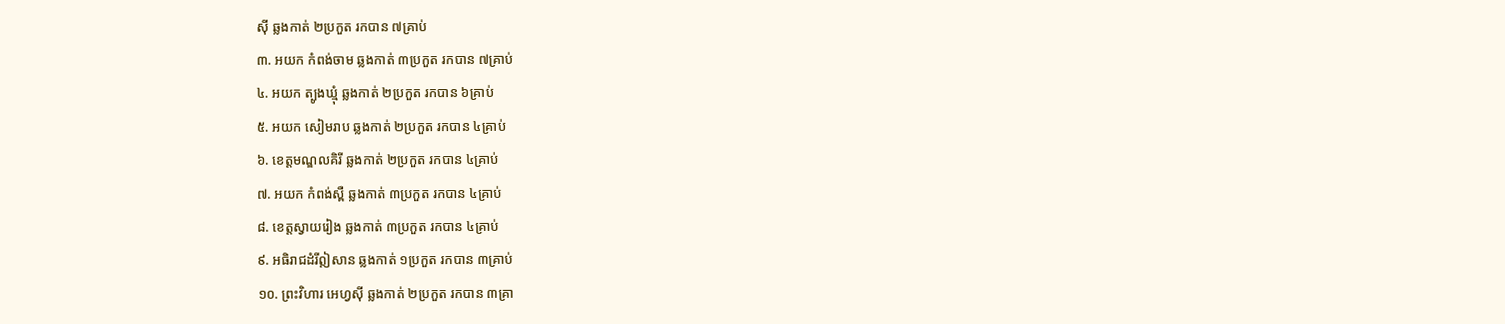ស៊ី ឆ្លងកាត់ ២ប្រកួត រកបាន ៧គ្រាប់
៣. អយក កំពង់ចាម ឆ្លងកាត់ ៣ប្រកួត រកបាន ៧គ្រាប់
៤. អយក ត្បូងឃ្មុំ ឆ្លងកាត់ ២ប្រកួត រកបាន ៦គ្រាប់
៥. អយក សៀមរាប ឆ្លងកាត់ ២ប្រកួត រកបាន ៤គ្រាប់
៦. ខេត្តមណ្ឌលគិរី ឆ្លងកាត់ ២ប្រកួត រកបាន ៤គ្រាប់
៧. អយក កំពង់ស្ពឺ ឆ្លងកាត់ ៣ប្រកួត រកបាន ៤គ្រាប់
៨. ខេត្តស្វាយរៀង ឆ្លងកាត់ ៣ប្រកួត រកបាន ៤គ្រាប់
៩. អធិរាជដំរីឦសាន ឆ្លងកាត់ ១ប្រកួត រកបាន ៣គ្រាប់
១០. ព្រះវិហារ អេហ្វស៊ី ឆ្លងកាត់ ២ប្រកួត រកបាន ៣គ្រា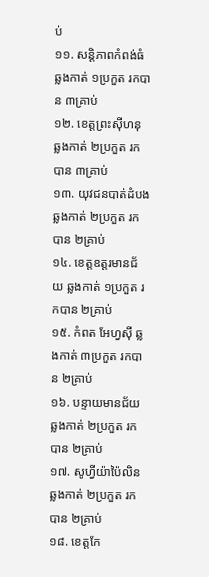ប់
១១. សន្តិភាពកំពង់ធំ ឆ្លងកាត់ ១ប្រកួត រកបាន ៣គ្រាប់
១២. ខេត្តព្រះស៊ីហនុ ឆ្លងកាត់ ២ប្រកួត រកបាន ៣គ្រាប់
១៣. យុវជនបាត់ដំបង ឆ្លងកាត់ ២ប្រកួត រកបាន ២គ្រាប់
១៤. ខេត្តឧត្តរមានជ័យ ឆ្លងកាត់ ១ប្រកួត រកបាន ២គ្រាប់
១៥. កំពត អែហ្វស៊ី ឆ្លងកាត់ ៣ប្រកួត រកបាន ២គ្រាប់
១៦. បន្ទាយមានជ័យ ឆ្លងកាត់ ២ប្រកួត រកបាន ២គ្រាប់
១៧. សូហ្វីយ៉ាប៉ៃលិន ឆ្លងកាត់ ២ប្រកួត រកបាន ២គ្រាប់
១៨. ខេត្តកែ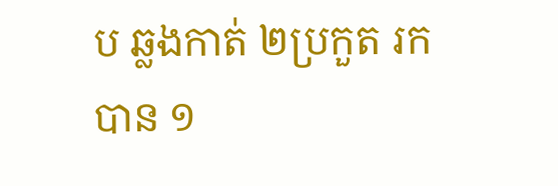ប ឆ្លងកាត់ ២ប្រកួត រកបាន ១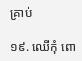គ្រាប់

១៩. ឈើកុំ ពោ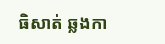ធិសាត់ ឆ្លងកា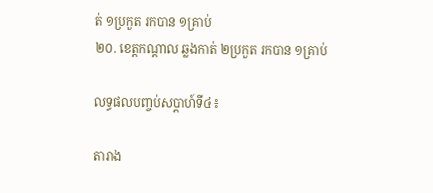ត់ ១ប្រកួត រកបាន ១គ្រាប់
២០. ខេត្តកណ្ដាល ឆ្លងកាត់ ២ប្រកួត រកបាន ១គ្រាប់

លទ្ធផលបញ្ចប់សប្ដាហ៍ទី៤៖

តារាង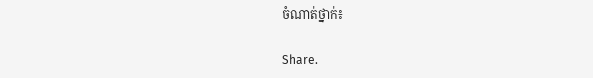ចំណាត់ថ្នាក់៖

Share.